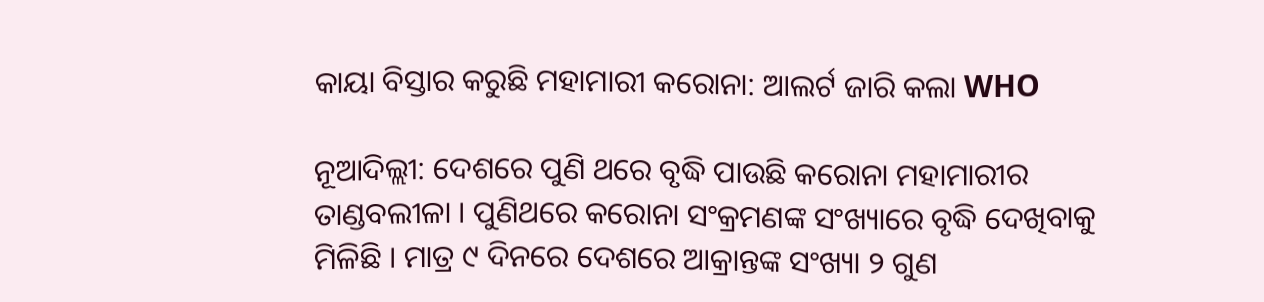କାୟା ବିସ୍ତାର କରୁଛି ମହାମାରୀ କରୋନା: ଆଲର୍ଟ ଜାରି କଲା WHO

ନୂଆଦିଲ୍ଲୀ: ଦେଶରେ ପୁଣି ଥରେ ବୃଦ୍ଧି ପାଉଛି କରୋନା ମହାମାରୀର ତାଣ୍ଡବଲୀଳା । ପୁଣିଥରେ କରୋନା ସଂକ୍ରମଣଙ୍କ ସଂଖ୍ୟାରେ ବୃଦ୍ଧି ଦେଖିବାକୁ ମିଳିଛି । ମାତ୍ର ୯ ଦିନରେ ଦେଶରେ ଆକ୍ରାନ୍ତଙ୍କ ସଂଖ୍ୟା ୨ ଗୁଣ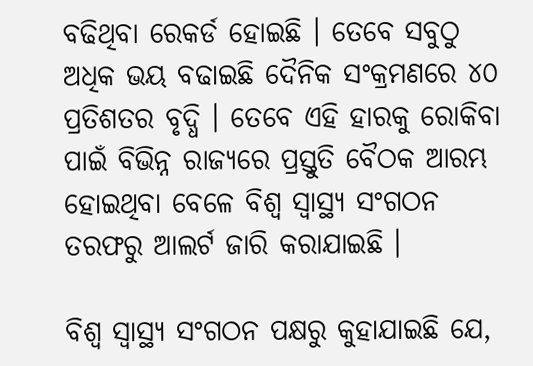ବଢିଥିବା ରେକର୍ଡ ହୋଇଛି । ତେବେ ସବୁଠୁ ଅଧିକ ଭୟ ବଢାଇଛି ଦୈନିକ ସଂକ୍ରମଣରେ ୪୦ ପ୍ରତିଶତର ବୃଦ୍ଧି । ତେବେ ଏହି ହାରକୁ ରୋକିବା ପାଇଁ ବିଭିନ୍ନ ରାଜ୍ୟରେ ପ୍ରସ୍ତୁତି ବୈଠକ ଆରମ୍ଭ ହୋଇଥିବା ବେଳେ ବିଶ୍ୱ ସ୍ୱାସ୍ଥ୍ୟ ସଂଗଠନ ତରଫରୁ ଆଲର୍ଟ ଜାରି କରାଯାଇଛି ।

ବିଶ୍ୱ ସ୍ୱାସ୍ଥ୍ୟ ସଂଗଠନ ପକ୍ଷରୁ କୁହାଯାଇଛି ଯେ,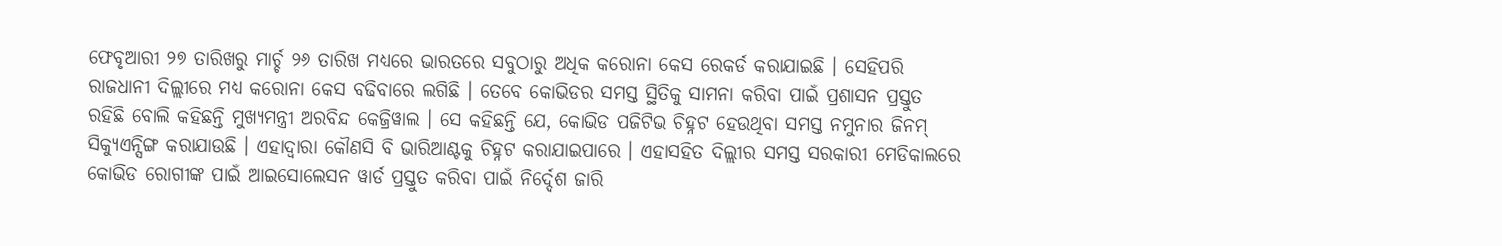ଫେବୃଆରୀ ୨୭ ତାରିଖରୁ ମାର୍ଚ୍ଚ ୨୬ ତାରିଖ ମଧ୍ୟରେ ଭାରତରେ ସବୁଠାରୁ ଅଧିକ କରୋନା କେସ ରେକର୍ଡ କରାଯାଇଛି । ସେହିପରି ରାଜଧାନୀ ଦିଲ୍ଲୀରେ ମଧ୍ୟ କରୋନା କେସ ବଢିବାରେ ଲଗିଛି । ତେବେ କୋଭିଡର ସମସ୍ତ ସ୍ଥିତିକୁ ସାମନା କରିବା ପାଇଁ ପ୍ରଶାସନ ପ୍ରସ୍ତୁତ ରହିଛି ବୋଲି କହିଛନ୍ତି ମୁଖ୍ୟମନ୍ତ୍ରୀ ଅରବିନ୍ଦ କେଜ୍ରିୱାଲ । ସେ କହିଛନ୍ତି ଯେ, କୋଭିଡ ପଜିଟିଭ ଚିହ୍ନଟ ହେଉଥିବା ସମସ୍ତ ନମୁନାର ଜିନମ୍ ସିକ୍ୟୁଏନ୍ସିଙ୍ଗ କରାଯାଉଛି । ଏହାଦ୍ୱାରା କୌଣସି ବି ଭାରିଆଣ୍ଟକୁ ଚିହ୍ନଟ କରାଯାଇପାରେ । ଏହାସହିତ ଦିଲ୍ଲୀର ସମସ୍ତ ସରକାରୀ ମେଡିକାଲରେ କୋଭିଡ ରୋଗୀଙ୍କ ପାଇଁ ଆଇସୋଲେସନ ୱାର୍ଡ ପ୍ରସ୍ତୁତ କରିବା ପାଇଁ ନିର୍ଦ୍ଦେଶ ଜାରି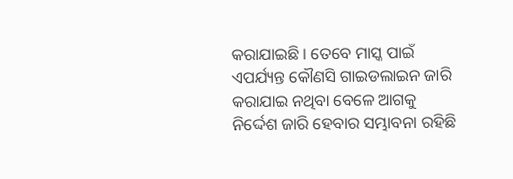କରାଯାଇଛି । ତେବେ ମାସ୍କ ପାଇଁ ଏପର୍ଯ୍ୟନ୍ତ କୌଣସି ଗାଇଡଲାଇନ ଜାରି କରାଯାଇ ନଥିବା ବେଳେ ଆଗକୁ ନିର୍ଦ୍ଦେଶ ଜାରି ହେବାର ସମ୍ଭାବନା ରହିଛି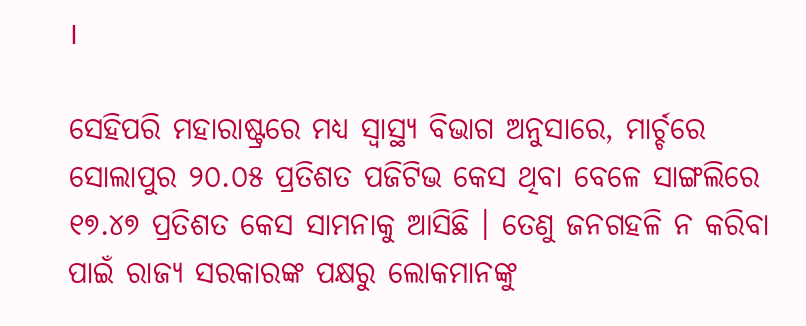।

ସେହିପରି ମହାରାଷ୍ଟ୍ରରେ ମଧ୍ୟ ସ୍ୱାସ୍ଥ୍ୟ ବିଭାଗ ଅନୁସାରେ, ମାର୍ଚ୍ଚରେ ସୋଲାପୁର ୨୦.୦୫ ପ୍ରତିଶତ ପଜିଟିଭ କେସ ଥିବା ବେଳେ ସାଙ୍ଗଲିରେ ୧୭.୪୭ ପ୍ରତିଶତ କେସ ସାମନାକୁ ଆସିଛି । ତେଣୁ ଜନଗହଳି ନ କରିବା ପାଇଁ ରାଜ୍ୟ ସରକାରଙ୍କ ପକ୍ଷରୁ ଲୋକମାନଙ୍କୁ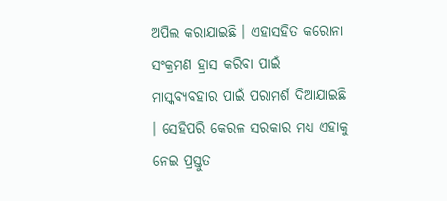ଅପିଲ କରାଯାଇଛି । ଏହାସହିତ କରୋନା ସଂକ୍ରମଣ ହ୍ରାସ କରିବା ପାଇଁ ମାସ୍କବ୍ୟବହାର ପାଇଁ ପରାମର୍ଶ ଦିଆଯାଇଛି । ସେହିପରି କେରଳ ସରକାର ମଧ୍ୟ ଏହାକୁ ନେଇ ପ୍ରସ୍ତୁତ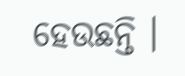ହେଉଛନ୍ତି ।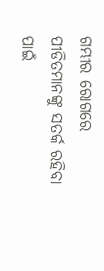ଗମ୍ଭୀର ରୋଗରେ ପୀଡିତମାନଙ୍କୁ ସତର୍କ ରହିବା ପାଇଁ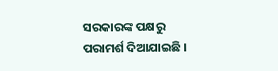ସରକାରଙ୍କ ପକ୍ଷରୁ ପରାମର୍ଶ ଦିଆଯାଇଛି ।